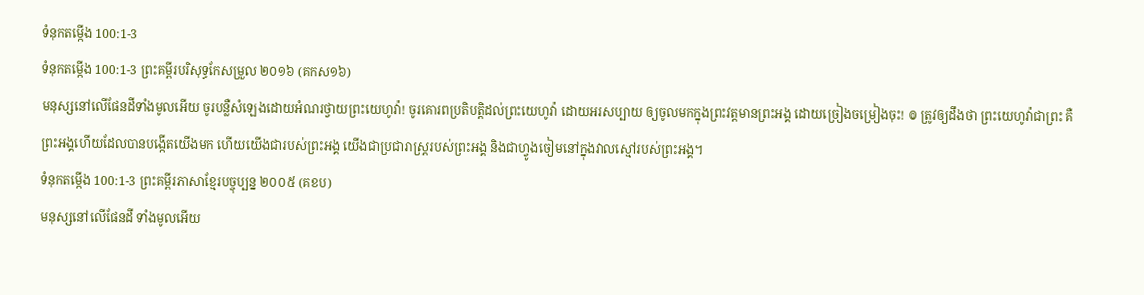ទំនុកតម្កើង 100:1-3
ទំនុកតម្កើង 100:1-3 ព្រះគម្ពីរបរិសុទ្ធកែសម្រួល ២០១៦ (គកស១៦)
មនុស្សនៅលើផែនដីទាំងមូលអើយ ចូរបន្លឺសំឡេងដោយអំណរថ្វាយព្រះយេហូវ៉ា! ចូរគោរពប្រតិបត្តិដល់ព្រះយេហូវ៉ា ដោយអរសប្បាយ ឲ្យចូលមកក្នុងព្រះវត្តមានព្រះអង្គ ដោយច្រៀងចម្រៀងចុះ! ៙ ត្រូវឲ្យដឹងថា ព្រះយេហូវ៉ាជាព្រះ គឺព្រះអង្គហើយដែលបានបង្កើតយើងមក ហើយយើងជារបស់ព្រះអង្គ យើងជាប្រជារាស្ត្ររបស់ព្រះអង្គ និងជាហ្វូងចៀមនៅក្នុងវាលស្មៅរបស់ព្រះអង្គ។
ទំនុកតម្កើង 100:1-3 ព្រះគម្ពីរភាសាខ្មែរបច្ចុប្បន្ន ២០០៥ (គខប)
មនុស្សនៅលើផែនដី ទាំងមូលអើយ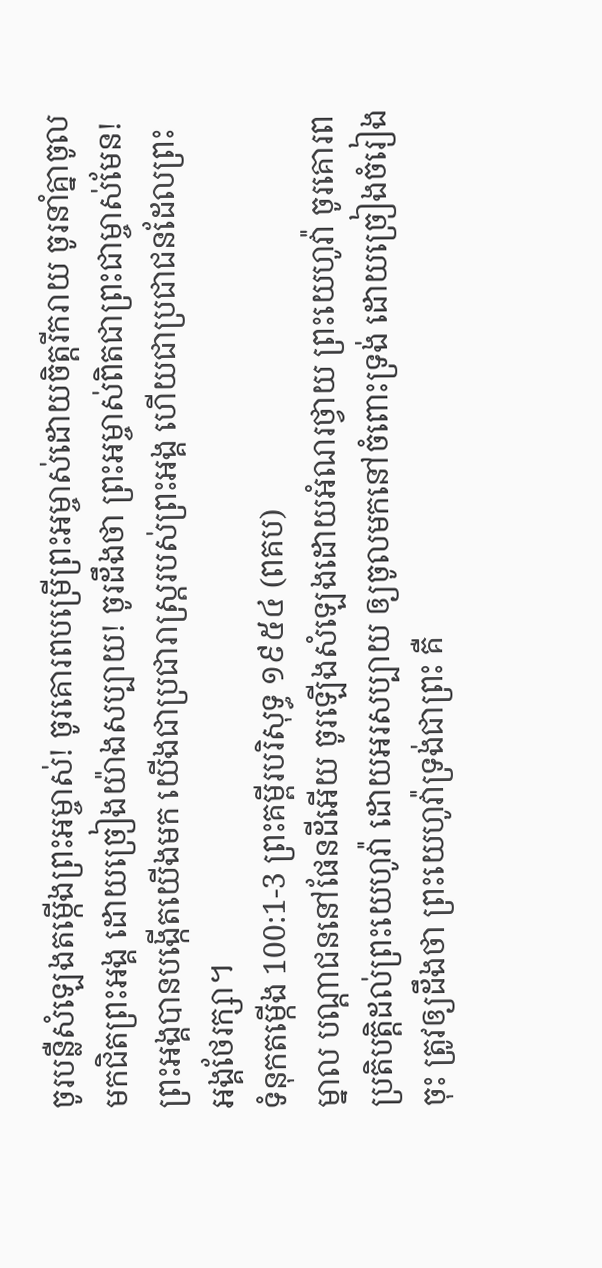ចូរបន្លឺសំឡេងតម្កើងព្រះអម្ចាស់! ចូរគោរពបម្រើព្រះអម្ចាស់ដោយចិត្តរីករាយ ចូរនាំគ្នាចូលមកជិតព្រះអង្គ ដោយច្រៀងយ៉ាងសប្បាយ! ចូរដឹងថា ព្រះអម្ចាស់ពិតជាព្រះជាម្ចាស់មែន! ព្រះអង្គបានបង្កើតយើងមក យើងជាប្រជារាស្ដ្ររបស់ព្រះអង្គ ហើយជាប្រជាជនដែលព្រះអង្គថែរក្សា។
ទំនុកតម្កើង 100:1-3 ព្រះគម្ពីរបរិសុទ្ធ ១៩៥៤ (ពគប)
ម្នាល បណ្តាជននៅផែនដីអើយ ចូរឡើងសំឡេងដោយអំណរថ្វាយ ព្រះយេហូវ៉ា ចូរគោរពប្រតិបត្តិដល់ព្រះយេហូវ៉ា ដោយអរសប្បាយ ឲ្យចូលមកនៅចំពោះទ្រង់ ដោយច្រៀងចំរៀងចុះ ត្រូវឲ្យដឹងថា ព្រះយេហូវ៉ាទ្រង់ជាព្រះ គឺ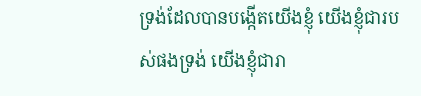ទ្រង់ដែលបានបង្កើតយើងខ្ញុំ យើងខ្ញុំជារបស់ផងទ្រង់ យើងខ្ញុំជារា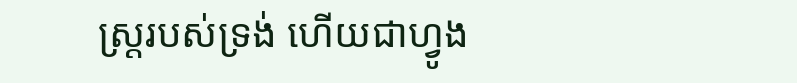ស្ត្ររបស់ទ្រង់ ហើយជាហ្វូង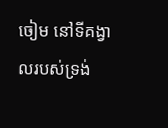ចៀម នៅទីគង្វាលរបស់ទ្រង់